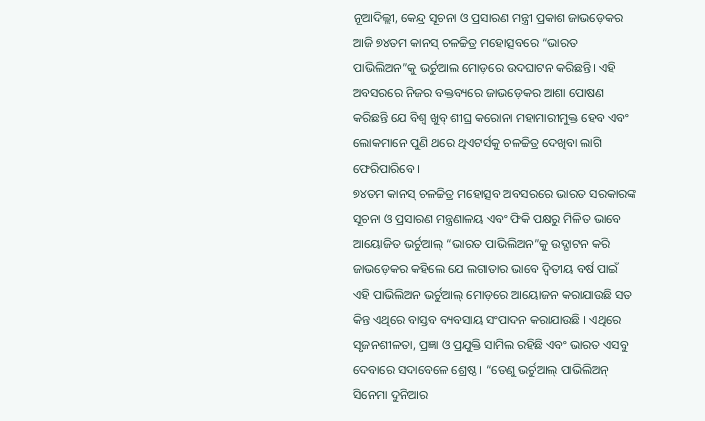ନୂଆଦିଲ୍ଲୀ, କେନ୍ଦ୍ର ସୂଚନା ଓ ପ୍ରସାରଣ ମନ୍ତ୍ରୀ ପ୍ରକାଶ ଜାଭଡ଼େକର ଆଜି ୭୪ତମ କାନସ୍ ଚଳଚ୍ଚିତ୍ର ମହୋତ୍ସବରେ “ଭାରତ ପାଭିଲିଅନ”କୁ ଭର୍ଚୁଆଲ ମୋଡ଼ରେ ଉଦଘାଟନ କରିଛନ୍ତି। ଏହି ଅବସରରେ ନିଜର ବକ୍ତବ୍ୟରେ ଜାଭଡ଼େକର ଆଶା ପୋଷଣ କରିଛନ୍ତି ଯେ ବିଶ୍ୱ ଖୁବ୍ ଶୀଘ୍ର କରୋନା ମହାମାରୀମୁକ୍ତ ହେବ ଏବଂ ଲୋକମାନେ ପୁଣି ଥରେ ଥିଏଟର୍ସକୁ ଚଳଚ୍ଚିତ୍ର ଦେଖିବା ଲାଗି ଫେରିପାରିବେ ।
୭୪ତମ କାନସ୍ ଚଳଚ୍ଚିତ୍ର ମହୋତ୍ସବ ଅବସରରେ ଭାରତ ସରକାରଙ୍କ ସୂଚନା ଓ ପ୍ରସାରଣ ମନ୍ତ୍ରଣାଳୟ ଏବଂ ଫିକି ପକ୍ଷରୁ ମିଳିତ ଭାବେ ଆୟୋଜିତ ଭର୍ଚୁଆଲ୍ “ଭାରତ ପାଭିଲିଅନ”କୁ ଉଦ୍ଘାଟନ କରି ଜାଭଡ଼େକର କହିଲେ ଯେ ଲଗାତାର ଭାବେ ଦ୍ୱିତୀୟ ବର୍ଷ ପାଇଁ ଏହି ପାଭିଲିଅନ ଭର୍ଚୁଆଲ୍ ମୋଡ଼ରେ ଆୟୋଜନ କରାଯାଉଛି ସତ କିନ୍ତ ଏଥିରେ ବାସ୍ତବ ବ୍ୟବସାୟ ସଂପାଦନ କରାଯାଉଛି । ଏଥିରେ ସୃଜନଶୀଳତା, ପ୍ରଜ୍ଞା ଓ ପ୍ରଯୁକ୍ତି ସାମିଲ ରହିଛି ଏବଂ ଭାରତ ଏସବୁ ଦେବାରେ ସଦାବେଳେ ଶ୍ରେଷ୍ଠ । “ତେଣୁ ଭର୍ଚୁଆଲ୍ ପାଭିଲିଅନ୍ ସିନେମା ଦୁନିଆର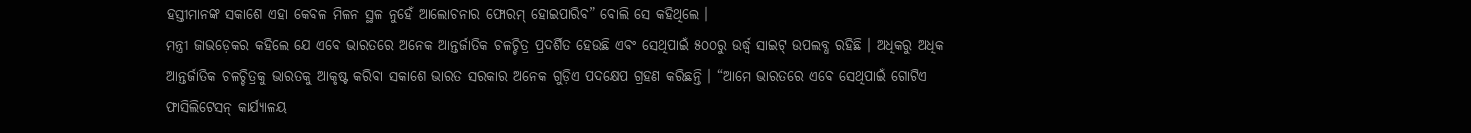ହସ୍ତୀମାନଙ୍କ ସକାଶେ ଏହା କେବଳ ମିଳନ ସ୍ଥଳ ନୁହେଁ ଆଲୋଚନାର ଫୋରମ୍ ହୋଇପାରିବ” ବୋଲି ସେ କହିଥିଲେ ।
ମନ୍ତ୍ରୀ ଜାଭଡ଼େକର କହିଲେ ଯେ ଏବେ ଭାରତରେ ଅନେକ ଆନ୍ତର୍ଜାତିକ ଚଳଚ୍ଚିତ୍ର ପ୍ରଦର୍ଶିତ ହେଉଛି ଏବଂ ସେଥିପାଇଁ ୫୦୦ରୁ ଉର୍ଦ୍ଧ୍ୱ ସାଇଟ୍ ଉପଲବ୍ଧ ରହିଛି । ଅଧିକରୁ ଅଧିକ ଆନ୍ତର୍ଜାତିକ ଚଳଚ୍ଚିତ୍ରକୁ ଭାରତକୁ ଆକୃଷ୍ଟ କରିବା ସକାଶେ ଭାରତ ସରକାର ଅନେକ ଗୁଡ଼ିଏ ପଦକ୍ଷେପ ଗ୍ରହଣ କରିଛନ୍ତି । “ଆମେ ଭାରତରେ ଏବେ ସେଥିପାଇଁ ଗୋଟିଏ ଫାସିଲିଟେସନ୍ କାର୍ଯ୍ୟାଳୟ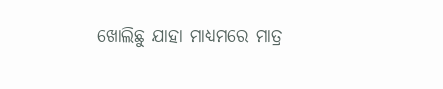ଖୋଲିଛୁ ଯାହା ମାଧ୍ୟମରେ ମାତ୍ର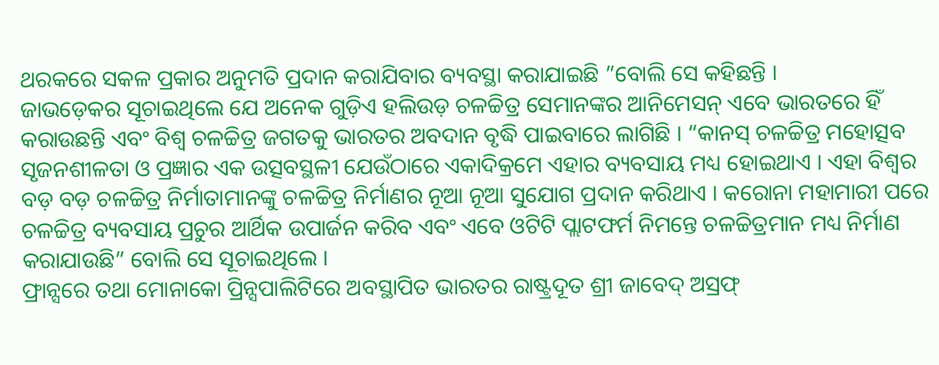ଥରକରେ ସକଳ ପ୍ରକାର ଅନୁମତି ପ୍ରଦାନ କରାଯିବାର ବ୍ୟବସ୍ଥା କରାଯାଇଛି ”ବୋଲି ସେ କହିଛନ୍ତି ।
ଜାଭଡ଼େକର ସୂଚାଇଥିଲେ ଯେ ଅନେକ ଗୁଡ଼ିଏ ହଲିଉଡ଼ ଚଳଚ୍ଚିତ୍ର ସେମାନଙ୍କର ଆନିମେସନ୍ ଏବେ ଭାରତରେ ହିଁ କରାଉଛନ୍ତି ଏବଂ ବିଶ୍ୱ ଚଳଚ୍ଚିତ୍ର ଜଗତକୁ ଭାରତର ଅବଦାନ ବୃଦ୍ଧି ପାଇବାରେ ଲାଗିଛି । “କାନସ୍ ଚଳଚ୍ଚିତ୍ର ମହୋତ୍ସବ ସୃଜନଶୀଳତା ଓ ପ୍ରଜ୍ଞାର ଏକ ଉତ୍ସବସ୍ଥଳୀ ଯେଉଁଠାରେ ଏକାଦିକ୍ରମେ ଏହାର ବ୍ୟବସାୟ ମଧ୍ୟ ହୋଇଥାଏ । ଏହା ବିଶ୍ୱର ବଡ଼ ବଡ଼ ଚଳଚ୍ଚିତ୍ର ନିର୍ମାତାମାନଙ୍କୁ ଚଳଚ୍ଚିତ୍ର ନିର୍ମାଣର ନୂଆ ନୂଆ ସୁଯୋଗ ପ୍ରଦାନ କରିଥାଏ । କରୋନା ମହାମାରୀ ପରେ ଚଳଚ୍ଚିତ୍ର ବ୍ୟବସାୟ ପ୍ରଚୁର ଆର୍ଥିକ ଉପାର୍ଜନ କରିବ ଏବଂ ଏବେ ଓଟିଟି ପ୍ଲାଟଫର୍ମ ନିମନ୍ତେ ଚଳଚ୍ଚିତ୍ରମାନ ମଧ୍ୟ ନିର୍ମାଣ କରାଯାଉଛି” ବୋଲି ସେ ସୂଚାଇଥିଲେ ।
ଫ୍ରାନ୍ସରେ ତଥା ମୋନାକୋ ପ୍ରିନ୍ସପାଲିଟିରେ ଅବସ୍ଥାପିତ ଭାରତର ରାଷ୍ଟ୍ରଦୂତ ଶ୍ରୀ ଜାବେଦ୍ ଅସ୍ରଫ୍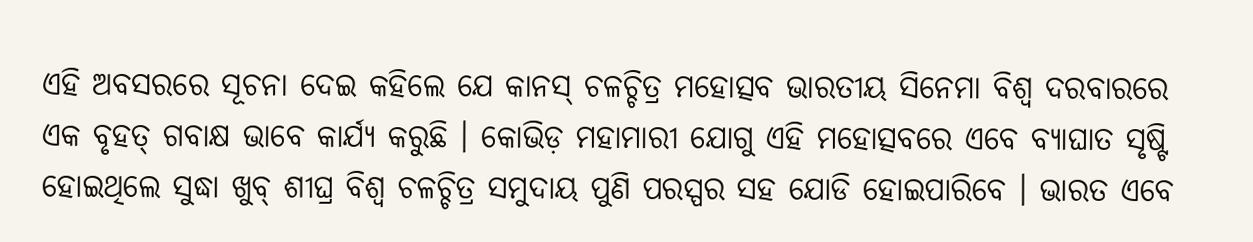ଏହି ଅବସରରେ ସୂଚନା ଦେଇ କହିଲେ ଯେ କାନସ୍ ଚଳଚ୍ଚିତ୍ର ମହୋତ୍ସବ ଭାରତୀୟ ସିନେମା ବିଶ୍ୱ ଦରବାରରେ ଏକ ବୃହତ୍ ଗବାକ୍ଷ ଭାବେ କାର୍ଯ୍ୟ କରୁଛି । କୋଭିଡ଼ ମହାମାରୀ ଯୋଗୁ ଏହି ମହୋତ୍ସବରେ ଏବେ ବ୍ୟାଘାତ ସୃଷ୍ଟି ହୋଇଥିଲେ ସୁଦ୍ଧା ଖୁବ୍ ଶୀଘ୍ର ବିଶ୍ୱ ଚଳଚ୍ଚିତ୍ର ସମୁଦାୟ ପୁଣି ପରସ୍ପର ସହ ଯୋଡି ହୋଇପାରିବେ । ଭାରତ ଏବେ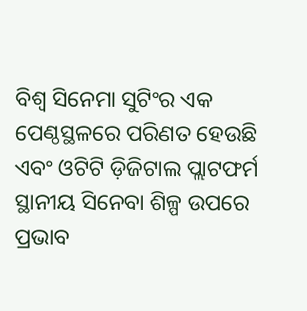ବିଶ୍ୱ ସିନେମା ସୁଟିଂର ଏକ ପେଣ୍ଠସ୍ଥଳରେ ପରିଣତ ହେଉଛି ଏବଂ ଓଟିଟି ଡ଼ିଜିଟାଲ ପ୍ଲାଟଫର୍ମ ସ୍ଥାନୀୟ ସିନେବା ଶିଳ୍ପ ଉପରେ ପ୍ରଭାବ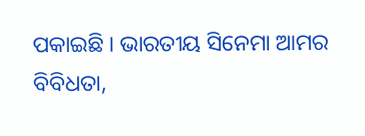ପକାଇଛି । ଭାରତୀୟ ସିନେମା ଆମର ବିବିଧତା,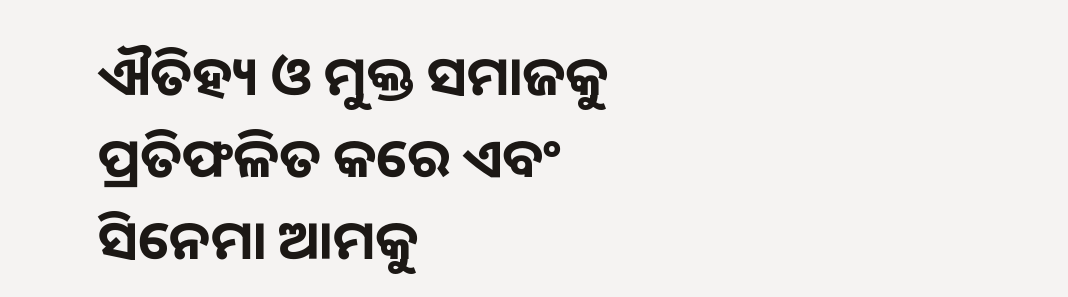ଐତିହ୍ୟ ଓ ମୁକ୍ତ ସମାଜକୁ ପ୍ରତିଫଳିତ କରେ ଏବଂ ସିନେମା ଆମକୁ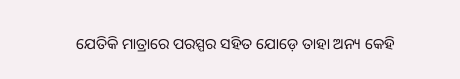ଯେତିକି ମାତ୍ରାରେ ପରସ୍ପର ସହିତ ଯୋଡ଼େ ତାହା ଅନ୍ୟ କେହି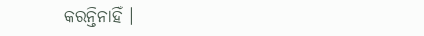କରନ୍ତିନାହିଁ ।